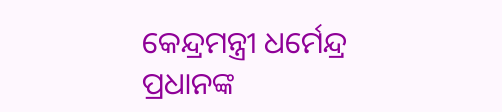କେନ୍ଦ୍ରମନ୍ତ୍ରୀ ଧର୍ମେନ୍ଦ୍ର ପ୍ରଧାନଙ୍କ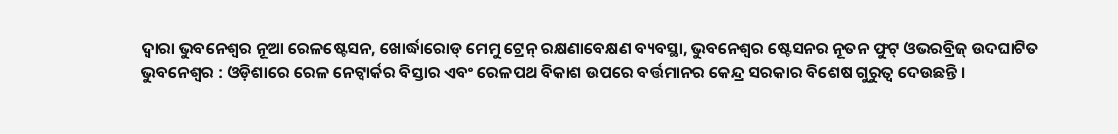ଦ୍ୱାରା ଭୁବନେଶ୍ୱର ନୂଆ ରେଳଷ୍ଟେସନ, ଖୋର୍ଦ୍ଧାରୋଡ୍ ମେମୁ ଟ୍ରେନ୍ ରକ୍ଷଣାବେକ୍ଷଣ ବ୍ୟବସ୍ଥା, ଭୁବନେଶ୍ୱର ଷ୍ଟେସନର ନୂତନ ଫୁଟ୍ ଓଭରବ୍ରିଜ୍ ଉଦଘାଟିତ
ଭୁବନେଶ୍ୱର : ଓଡ଼ିଶାରେ ରେଳ ନେଟ୍ୱାର୍କର ବିସ୍ତାର ଏବଂ ରେଳପଥ ବିକାଶ ଉପରେ ବର୍ତ୍ତମାନର କେନ୍ଦ୍ର ସରକାର ବିଶେଷ ଗୁରୁତ୍ୱ ଦେଉଛନ୍ତି ।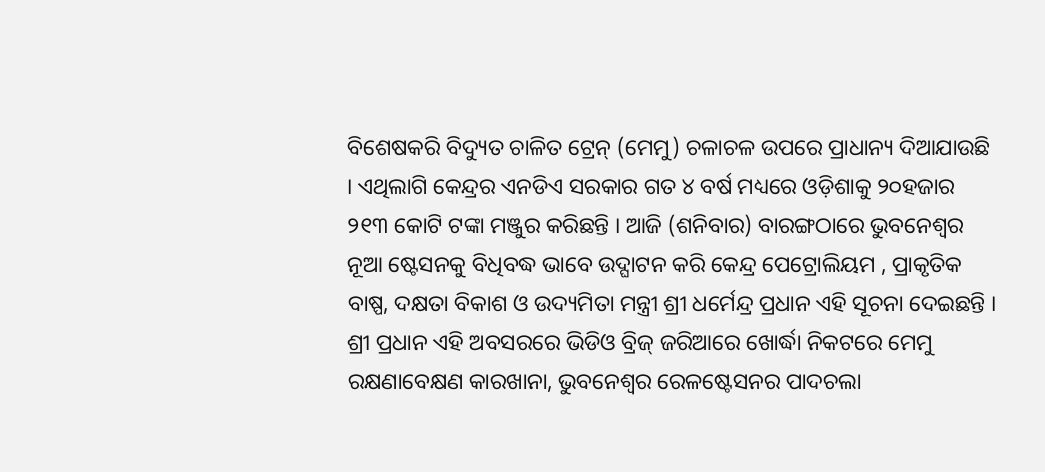ବିଶେଷକରି ବିଦ୍ୟୁତ ଚାଳିତ ଟ୍ରେନ୍ (ମେମୁ) ଚଳାଚଳ ଉପରେ ପ୍ରାଧାନ୍ୟ ଦିଆଯାଉଛି । ଏଥିଲାଗି କେନ୍ଦ୍ରର ଏନଡିଏ ସରକାର ଗତ ୪ ବର୍ଷ ମଧ୍ୟରେ ଓଡ଼ିଶାକୁ ୨୦ହଜାର ୨୧୩ କୋଟି ଟଙ୍କା ମଞ୍ଜୁର କରିଛନ୍ତି । ଆଜି (ଶନିବାର) ବାରଙ୍ଗଠାରେ ଭୁବନେଶ୍ୱର ନୂଆ ଷ୍ଟେସନକୁ ବିଧିବଦ୍ଧ ଭାବେ ଉଦ୍ଘାଟନ କରି କେନ୍ଦ୍ର ପେଟ୍ରୋଲିୟମ , ପ୍ରାକୃତିକ ବାଷ୍ପ, ଦକ୍ଷତା ବିକାଶ ଓ ଉଦ୍ୟମିତା ମନ୍ତ୍ରୀ ଶ୍ରୀ ଧର୍ମେନ୍ଦ୍ର ପ୍ରଧାନ ଏହି ସୂଚନା ଦେଇଛନ୍ତି ।
ଶ୍ରୀ ପ୍ରଧାନ ଏହି ଅବସରରେ ଭିଡିଓ ବ୍ରିଜ୍ ଜରିଆରେ ଖୋର୍ଦ୍ଧା ନିକଟରେ ମେମୁ ରକ୍ଷଣାବେକ୍ଷଣ କାରଖାନା, ଭୁବନେଶ୍ୱର ରେଳଷ୍ଟେସନର ପାଦଚଲା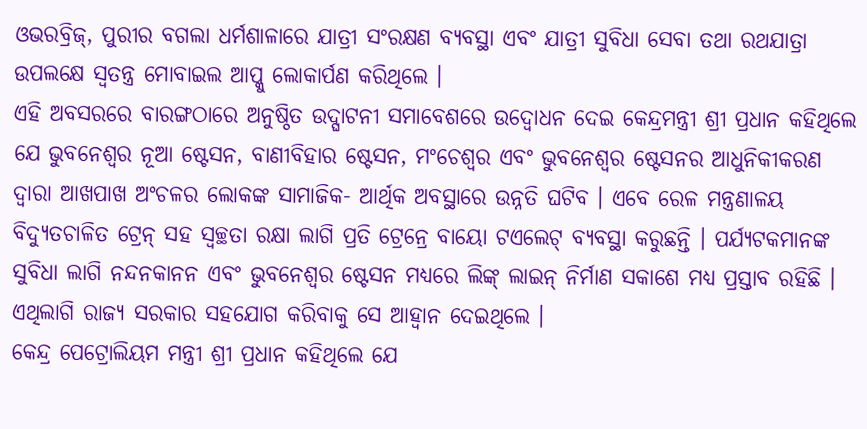ଓଭରବ୍ରିଜ୍, ପୁରୀର ବଗଲା ଧର୍ମଶାଳାରେ ଯାତ୍ରୀ ସଂରକ୍ଷଣ ବ୍ୟବସ୍ଥା ଏବଂ ଯାତ୍ରୀ ସୁବିଧା ସେବା ତଥା ରଥଯାତ୍ରା ଉପଲକ୍ଷେ ସ୍ୱତନ୍ତ୍ର ମୋବାଇଲ ଆପ୍କୁ ଲୋକାର୍ପଣ କରିଥିଲେ ।
ଏହି ଅବସରରେ ବାରଙ୍ଗଠାରେ ଅନୁଷ୍ଠିତ ଉଦ୍ଘାଟନୀ ସମାବେଶରେ ଉଦ୍ବୋଧନ ଦେଇ କେନ୍ଦ୍ରମନ୍ତ୍ରୀ ଶ୍ରୀ ପ୍ରଧାନ କହିଥିଲେ ଯେ ଭୁବନେଶ୍ୱର ନୂଆ ଷ୍ଟେସନ, ବାଣୀବିହାର ଷ୍ଟେସନ, ମଂଚେଶ୍ୱର ଏବଂ ଭୁବନେଶ୍ୱର ଷ୍ଟେସନର ଆଧୁନିକୀକରଣ ଦ୍ୱାରା ଆଖପାଖ ଅଂଚଳର ଲୋକଙ୍କ ସାମାଜିକ- ଆର୍ଥିକ ଅବସ୍ଥାରେ ଉନ୍ନତି ଘଟିବ । ଏବେ ରେଳ ମନ୍ତ୍ରଣାଳୟ ବିଦ୍ୟୁତଚାଳିତ ଟ୍ରେନ୍ ସହ ସ୍ୱଚ୍ଛତା ରକ୍ଷା ଲାଗି ପ୍ରତି ଟ୍ରେନ୍ରେ ବାୟୋ ଟଏଲେଟ୍ ବ୍ୟବସ୍ଥା କରୁଛନ୍ତି । ପର୍ଯ୍ୟଟକମାନଙ୍କ ସୁବିଧା ଲାଗି ନନ୍ଦନକାନନ ଏବଂ ଭୁବନେଶ୍ୱର ଷ୍ଟେସନ ମଧ୍ୟରେ ଲିଙ୍କ୍ ଲାଇନ୍ ନିର୍ମାଣ ସକାଶେ ମଧ୍ୟ ପ୍ରସ୍ତାବ ରହିଛି । ଏଥିଲାଗି ରାଜ୍ୟ ସରକାର ସହଯୋଗ କରିବାକୁ ସେ ଆହ୍ୱାନ ଦେଇଥିଲେ ।
କେନ୍ଦ୍ର ପେଟ୍ରୋଲିୟମ ମନ୍ତ୍ରୀ ଶ୍ରୀ ପ୍ରଧାନ କହିଥିଲେ ଯେ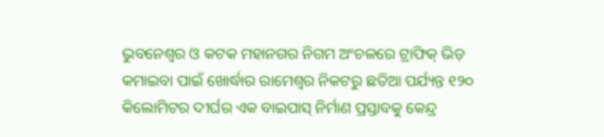ଭୁବନେଶ୍ୱର ଓ କଟକ ମହାନଗର ନିଗମ ଅଂଚଳରେ ଟ୍ରାଫିକ୍ ଭିଡ଼ କମାଇବା ପାଇଁ ଖୋର୍ଦ୍ଧାର ରାମେଶ୍ୱର ନିକଟରୁ ଛତିଆ ପର୍ଯ୍ୟନ୍ତ ୧୨୦ କିଲୋମିଟର ଦୀର୍ଘର ଏକ ବାଇପାସ୍ ନିର୍ମାଣ ପ୍ରସ୍ତାବକୁ କେନ୍ଦ୍ର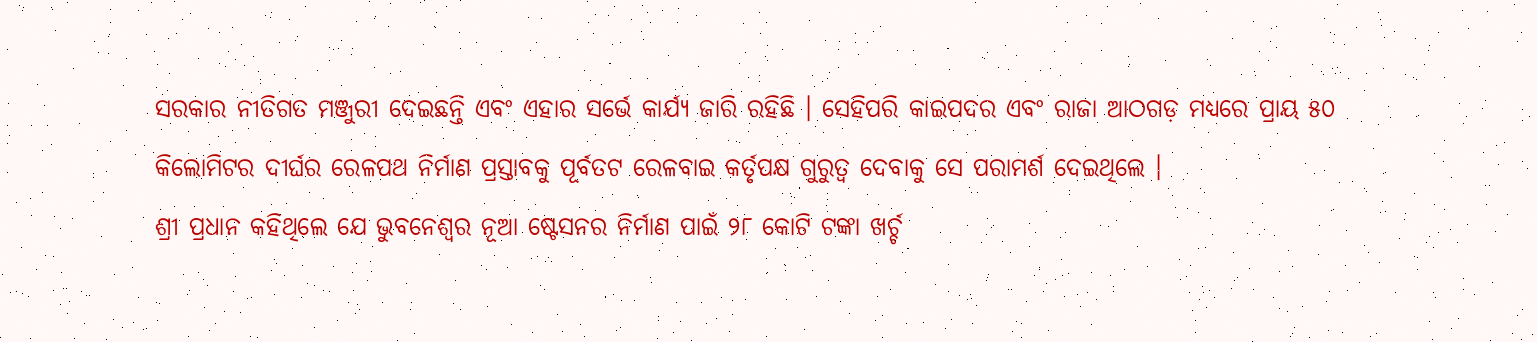ସରକାର ନୀତିଗତ ମଞ୍ଜୁରୀ ଦେଇଛନ୍ତି ଏବଂ ଏହାର ସର୍ଭେ କାର୍ଯ୍ୟ ଜାରି ରହିଛି । ସେହିପରି କାଇପଦର ଏବଂ ରାଜା ଆଠଗଡ଼ ମଧ୍ୟରେ ପ୍ରାୟ ୫୦ କିଲୋମିଟର ଦୀର୍ଘର ରେଳପଥ ନିର୍ମାଣ ପ୍ରସ୍ତାବକୁ ପୂର୍ବତଟ ରେଳବାଇ କର୍ତୃପକ୍ଷ ଗୁରୁତ୍ୱ ଦେବାକୁ ସେ ପରାମର୍ଶ ଦେଇଥିଲେ ।
ଶ୍ରୀ ପ୍ରଧାନ କହିଥିଲେ ଯେ ଭୁବନେଶ୍ୱର ନୂଆ ଷ୍ଟେସନର ନିର୍ମାଣ ପାଇଁ ୨୮ କୋଟି ଟଙ୍କା ଖର୍ଚ୍ଚ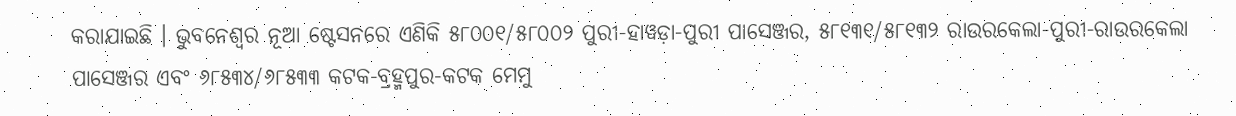କରାଯାଇଛି । ଭୁବନେଶ୍ୱର ନୂଆ ଷ୍ଟେସନରେ ଏଣିକି ୫୮୦୦୧/୫୮୦୦୨ ପୁରୀ-ହାୱଡ଼ା-ପୁରୀ ପାସେଞ୍ଜର, ୫୮୧୩୧/୫୮୧୩୨ ରାଉରକେଲା-ପୁରୀ-ରାଉରକେଲା ପାସେଞ୍ଜର ଏବଂ ୬୮୫୩୪/୬୮୫୩୩ କଟକ-ବ୍ରହ୍ମପୁର-କଟକ ମେମୁ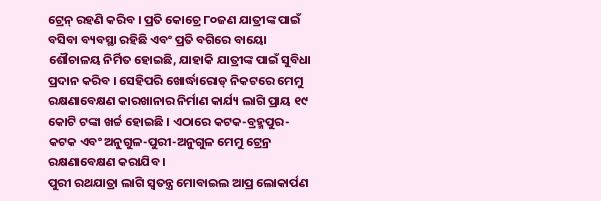ଟ୍ରେନ୍ ରହଣି କରିବ । ପ୍ରତି କୋଚ୍ରେ ୮୦ଜଣ ଯାତ୍ରୀଙ୍କ ପାଇଁ ବସିବା ବ୍ୟବସ୍ଥା ରହିଛି ଏବଂ ପ୍ରତି ବଗିରେ ବାୟୋ ଶୌଚାଳୟ ନିର୍ମିତ ହୋଇଛି, ଯାହାକି ଯାତ୍ରୀଙ୍କ ପାଇଁ ସୁବିଧା ପ୍ରଦାନ କରିବ । ସେହିପରି ଖୋର୍ଦ୍ଧାରୋଡ୍ ନିକଟରେ ମେମୁ ରକ୍ଷଣାବେକ୍ଷଣ କାରଖାନାର ନିର୍ମାଣ କାର୍ଯ୍ୟ ଲାଗି ପ୍ରାୟ ୧୯ କୋଟି ଟଙ୍କା ଖର୍ଚ୍ଚ ହୋଇଛି । ଏଠାରେ କଟକ-ବ୍ରହ୍ମପୁର-କଟକ ଏବଂ ଅନୁଗୁଳ-ପୁରୀ-ଅନୁଗୁଳ ମେମୁ ଟ୍ରେନ୍ର ରକ୍ଷଣାବେକ୍ଷଣ କରାଯିବ ।
ପୁରୀ ରଥଯାତ୍ରା ଲାଗି ସ୍ୱତନ୍ତ୍ର ମୋବାଇଲ ଆପ୍ର ଲୋକାର୍ପଣ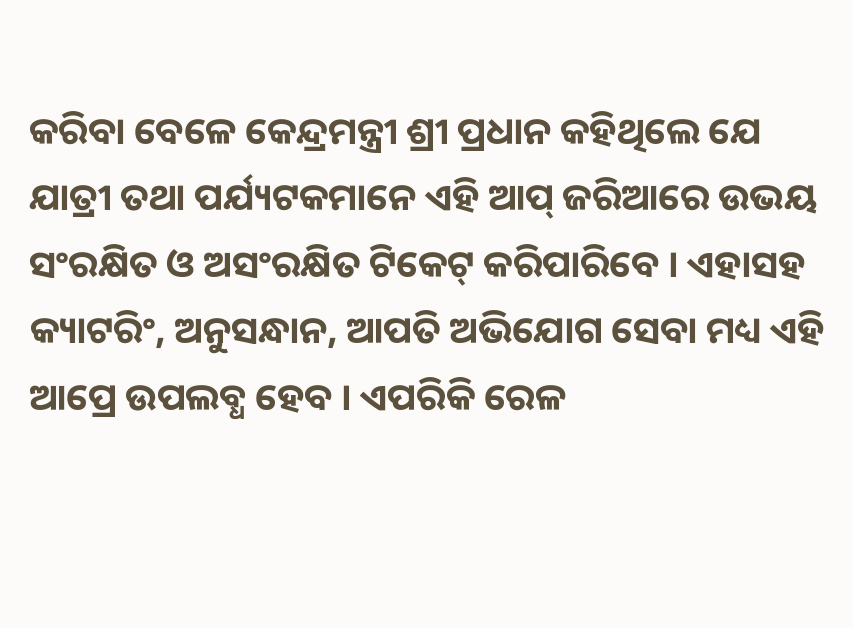କରିବା ବେଳେ କେନ୍ଦ୍ରମନ୍ତ୍ରୀ ଶ୍ରୀ ପ୍ରଧାନ କହିଥିଲେ ଯେ ଯାତ୍ରୀ ତଥା ପର୍ଯ୍ୟଟକମାନେ ଏହି ଆପ୍ ଜରିଆରେ ଉଭୟ ସଂରକ୍ଷିତ ଓ ଅସଂରକ୍ଷିତ ଟିକେଟ୍ କରିପାରିବେ । ଏହାସହ କ୍ୟାଟରିଂ, ଅନୁସନ୍ଧାନ, ଆପତି ଅଭିଯୋଗ ସେବା ମଧ୍ୟ ଏହି ଆପ୍ରେ ଉପଲବ୍ଧ ହେବ । ଏପରିକି ରେଳ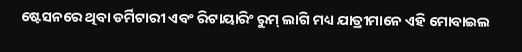ଷ୍ଟେସନରେ ଥିବା ଡର୍ମିଟାରୀ ଏବଂ ରିଟାୟାରିଂ ରୁମ୍ ଲାଗି ମଧ୍ୟ ଯାତ୍ରୀମାନେ ଏହି ମୋବାଇଲ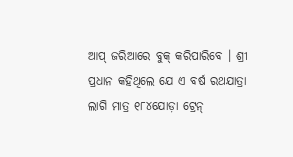ଆପ୍ ଜରିଆରେ ବୁକ୍ କରିପାରିବେ । ଶ୍ରୀ ପ୍ରଧାନ କହିଥିଲେ ଯେ ଏ ବର୍ଷ ରଥଯାତ୍ରା ଲାଗି ମାତ୍ର ୧୮୪ଯୋଡ଼ା ଟ୍ରେନ୍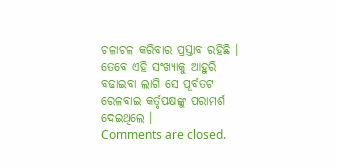ଚଳାଚଳ କରିବାର ପ୍ରସ୍ତାବ ରହିଛି । ତେବେ ଏହି ସଂଖ୍ୟାକୁ ଆହୁରି ବଢାଇବା ଲାଗି ସେ ପୂର୍ବତଟ ରେଳବାଇ କର୍ତୃପକ୍ଷଙ୍କୁ ପରାମର୍ଶ ଦେଇଥିଲେ ।
Comments are closed.